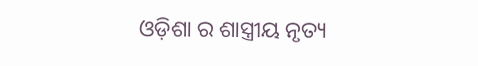ଓଡ଼ିଶା ର ଶାସ୍ତ୍ରୀୟ ନୃତ୍ୟ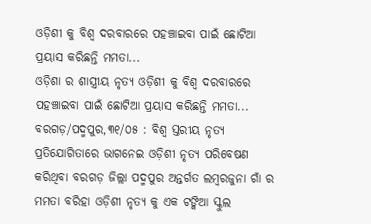ଓଡ଼ିଶୀ କୁ ବିଶ୍ବ ଦରବାରରେ ପହଞ୍ଚାଇବା ପାଇଁ ଛୋଟିଆ ପ୍ରୟାସ କରିଛନ୍ତି ମମତା...
ଓଡ଼ିଶା ର ଶାସ୍ତ୍ରୀୟ ନୃତ୍ୟ ଓଡ଼ିଶୀ କୁ ବିଶ୍ବ ଦରବାରରେ ପହଞ୍ଚାଇବା ପାଇଁ ଛୋଟିଆ ପ୍ରୟାସ କରିଛନ୍ତି ମମତା...
ବରଗଡ଼/ପଦ୍ମପୁର,୩୧/୦୫ : ବିଶ୍ବ ସ୍ତରୀୟ ନୃତ୍ୟ ପ୍ରତିଯୋଗିତାରେ ଭାଗନେଇ ଓଡ଼ିଶୀ ନୃତ୍ୟ ପରିବେଷଣ କରିଥିବା ବରଗଡ଼ ଜିଲ୍ଲା ପଦ୍ମପୁର ଅନ୍ତର୍ଗତ ଲମ୍ବରଜୁନା ଗାଁ ର ମମତା ବରିହା ଓଡ଼ିଶୀ ନୃତ୍ୟ କୁ ଏକ ଟଙ୍କିଆ ସ୍କୁଲ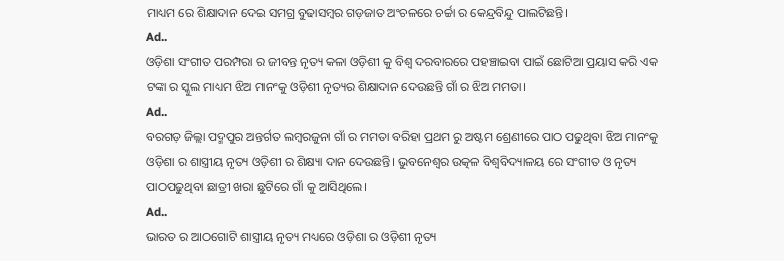ମାଧ୍ୟମ ରେ ଶିକ୍ଷାଦାନ ଦେଇ ସମଗ୍ର ବୁଢାସମ୍ବର ଗଡ଼ଜାତ ଅଂଚଳରେ ଚର୍ଚ୍ଚା ର କେନ୍ଦ୍ରବିନ୍ଦୁ ପାଲଟିଛନ୍ତି।
Ad..
ଓଡ଼ିଶା ସଂଗୀତ ପରମ୍ପରା ର ଜୀବନ୍ତ ନୃତ୍ୟ କଳା ଓଡ଼ିଶୀ କୁ ବିଶ୍ବ ଦରବାରରେ ପହଞ୍ଚାଇବା ପାଇଁ ଛୋଟିଆ ପ୍ରୟାସ କରି ଏକ ଟଙ୍କା ର ସ୍କୁଲ ମାଧ୍ୟମ ଝିଅ ମାନଂକୁ ଓଡ଼ିଶୀ ନୃତ୍ୟର ଶିକ୍ଷାଦାନ ଦେଉଛନ୍ତି ଗାଁ ର ଝିଅ ମମତା।
Ad..
ବରଗଡ଼ ଜିଲ୍ଲା ପଦ୍ମପୁର ଅନ୍ତର୍ଗତ ଲମ୍ବରଜୁନା ଗାଁ ର ମମତା ବରିହା ପ୍ରଥମ ରୁ ଅଷ୍ଟମ ଶ୍ରେଣୀରେ ପାଠ ପଢୁଥିବା ଝିଅ ମାନଂକୁ ଓଡ଼ିଶା ର ଶାସ୍ତ୍ରୀୟ ନୃତ୍ୟ ଓଡ଼ିଶୀ ର ଶିକ୍ଷ୍ୟା ଦାନ ଦେଉଛନ୍ତି। ଭୁବନେଶ୍ୱର ଉତ୍କଳ ବିଶ୍ୱବିଦ୍ୟାଳୟ ରେ ସଂଗୀତ ଓ ନୃତ୍ୟ ପାଠପଢୁଥିବା ଛାତ୍ରୀ ଖରା ଛୁଟିରେ ଗାଁ କୁ ଆସିଥିଲେ।
Ad..
ଭାରତ ର ଆଠଗୋଟି ଶାସ୍ତ୍ରୀୟ ନୃତ୍ୟ ମଧ୍ୟରେ ଓଡ଼ିଶା ର ଓଡ଼ିଶୀ ନୃତ୍ୟ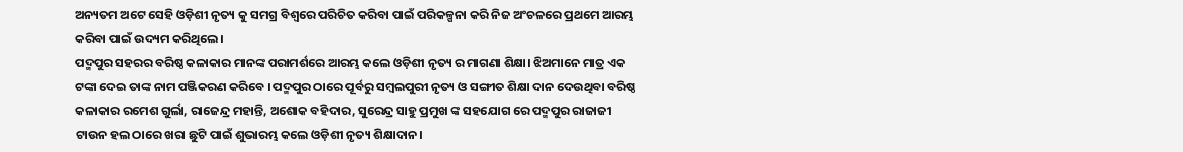ଅନ୍ୟତମ ଅଟେ ସେହି ଓଡ଼ିଶୀ ନୃତ୍ୟ କୁ ସମଗ୍ର ବିଶ୍ବରେ ପରିଚିତ କରିବା ପାଇଁ ପରିକଳ୍ପନା କରି ନିଜ ଅଂଚଳରେ ପ୍ରଥମେ ଆରମ୍ଭ କରିବା ପାଇଁ ଉଦ୍ୟମ କରିଥିଲେ।
ପଦ୍ମପୁର ସହରର ବରିଷ୍ଠ କଳାକାର ମାନଙ୍କ ପରାମର୍ଶରେ ଆରମ୍ଭ କଲେ ଓଡ଼ିଶୀ ନୃତ୍ୟ ର ମାଗଣା ଶିକ୍ଷା। ଝିଅମାନେ ମାତ୍ର ଏକ ଟଙ୍କା ଦେଇ ତାଙ୍କ ନାମ ପଞ୍ଜିକରଣ କରିବେ । ପଦ୍ମପୁର ଠାରେ ପୂର୍ବରୁ ସମ୍ବଲପୁରୀ ନୃତ୍ୟ ଓ ସଙ୍ଗୀତ ଶିକ୍ଷା ଦାନ ଦେଉଥିବା ବରିଷ୍ଠ କଳାକାର ରମେଶ ଗୁର୍ଲା, ରାଜେନ୍ଦ୍ର ମହାନ୍ତି, ଅଶୋକ ବହିଦାର, ସୁରେନ୍ଦ୍ର ସାହୁ ପ୍ରମୁଖ ଙ୍କ ସହଯୋଗ ରେ ପଦ୍ମପୁର ରାଜାଜୀ ଟାଉନ ହଲ ଠାରେ ଖରା ଛୁଟି ପାଇଁ ଶୁଭାରମ୍ଭ କଲେ ଓଡ଼ିଶୀ ନୃତ୍ୟ ଶିକ୍ଷାଦାନ।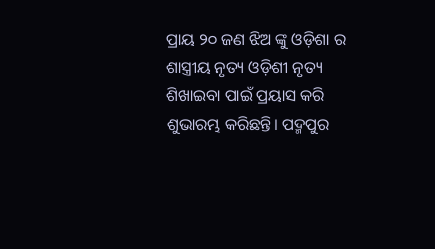ପ୍ରାୟ ୨୦ ଜଣ ଝିଅ ଙ୍କୁ ଓଡ଼ିଶା ର ଶାସ୍ତ୍ରୀୟ ନୃତ୍ୟ ଓଡ଼ିଶୀ ନୃତ୍ୟ ଶିଖାଇବା ପାଇଁ ପ୍ରୟାସ କରି ଶୁଭାରମ୍ଭ କରିଛନ୍ତି। ପଦ୍ମପୁର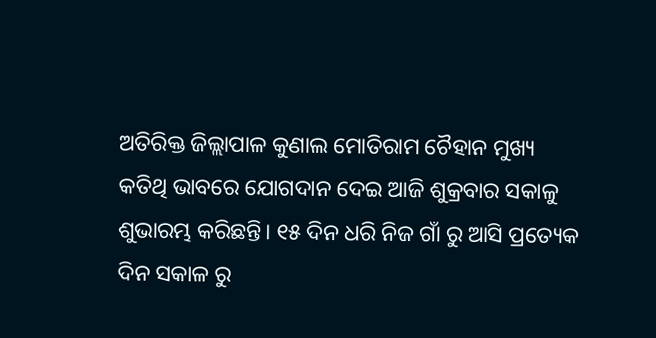ଅତିରିକ୍ତ ଜିଲ୍ଲାପାଳ କୁଣାଲ ମୋତିରାମ ଚୈହାନ ମୁଖ୍ୟ କତିଥି ଭାବରେ ଯୋଗଦାନ ଦେଇ ଆଜି ଶୁକ୍ରବାର ସକାଳୁ ଶୁଭାରମ୍ଭ କରିଛନ୍ତି। ୧୫ ଦିନ ଧରି ନିଜ ଗାଁ ରୁ ଆସି ପ୍ରତ୍ୟେକ ଦିନ ସକାଳ ରୁ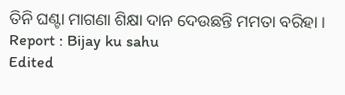ତିନି ଘଣ୍ଟା ମାଗଣା ଶିକ୍ଷା ଦାନ ଦେଉଛନ୍ତି ମମତା ବରିହା ।
Report : Bijay ku sahu
Edited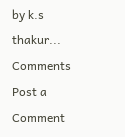by k.s thakur...
Comments
Post a Comment